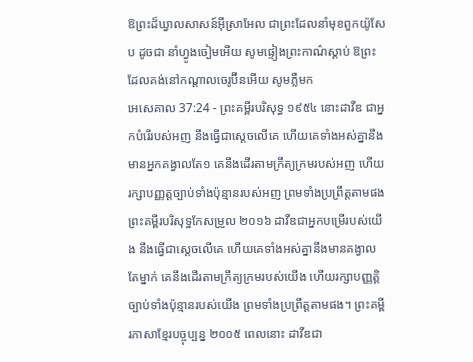ឱព្រះដ៏ឃ្វាលសាសន៍អ៊ីស្រាអែល ជាព្រះដែលនាំមុខពួកយ៉ូសែប ដូចជា នាំហ្វូងចៀមអើយ សូមផ្ទៀងព្រះកាណ៌ស្តាប់ ឱព្រះដែលគង់នៅកណ្តាលចេរូប៊ីនអើយ សូមភ្លឺមក
អេសេគាល 37:24 - ព្រះគម្ពីរបរិសុទ្ធ ១៩៥៤ នោះដាវីឌ ជាអ្នកបំរើរបស់អញ នឹងធ្វើជាស្តេចលើគេ ហើយគេទាំងអស់គ្នានឹងមានអ្នកគង្វាលតែ១ គេនឹងដើរតាមក្រឹត្យក្រមរបស់អញ ហើយរក្សាបញ្ញត្តច្បាប់ទាំងប៉ុន្មានរបស់អញ ព្រមទាំងប្រព្រឹត្តតាមផង ព្រះគម្ពីរបរិសុទ្ធកែសម្រួល ២០១៦ ដាវីឌជាអ្នកបម្រើរបស់យើង នឹងធ្វើជាស្តេចលើគេ ហើយគេទាំងអស់គ្នានឹងមានគង្វាលតែម្នាក់ គេនឹងដើរតាមក្រឹត្យក្រមរបស់យើង ហើយរក្សាបញ្ញត្តិច្បាប់ទាំងប៉ុន្មានរបស់យើង ព្រមទាំងប្រព្រឹត្តតាមផង។ ព្រះគម្ពីរភាសាខ្មែរបច្ចុប្បន្ន ២០០៥ ពេលនោះ ដាវីឌជា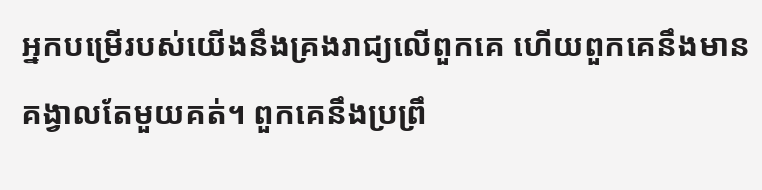អ្នកបម្រើរបស់យើងនឹងគ្រងរាជ្យលើពួកគេ ហើយពួកគេនឹងមានគង្វាលតែមួយគត់។ ពួកគេនឹងប្រព្រឹ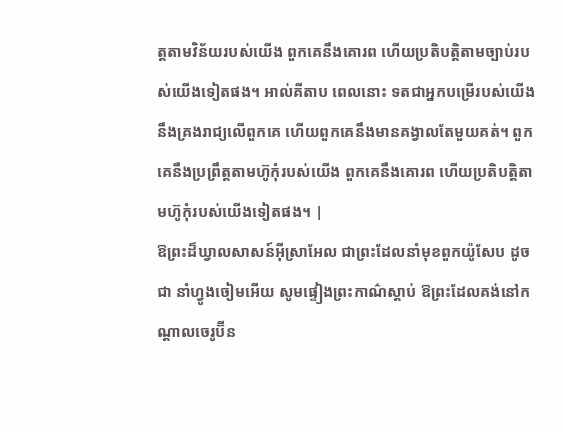ត្តតាមវិន័យរបស់យើង ពួកគេនឹងគោរព ហើយប្រតិបត្តិតាមច្បាប់របស់យើងទៀតផង។ អាល់គីតាប ពេលនោះ ទតជាអ្នកបម្រើរបស់យើងនឹងគ្រងរាជ្យលើពួកគេ ហើយពួកគេនឹងមានគង្វាលតែមួយគត់។ ពួកគេនឹងប្រព្រឹត្តតាមហ៊ូកុំរបស់យើង ពួកគេនឹងគោរព ហើយប្រតិបត្តិតាមហ៊ូកុំរបស់យើងទៀតផង។ |
ឱព្រះដ៏ឃ្វាលសាសន៍អ៊ីស្រាអែល ជាព្រះដែលនាំមុខពួកយ៉ូសែប ដូចជា នាំហ្វូងចៀមអើយ សូមផ្ទៀងព្រះកាណ៌ស្តាប់ ឱព្រះដែលគង់នៅកណ្តាលចេរូប៊ីន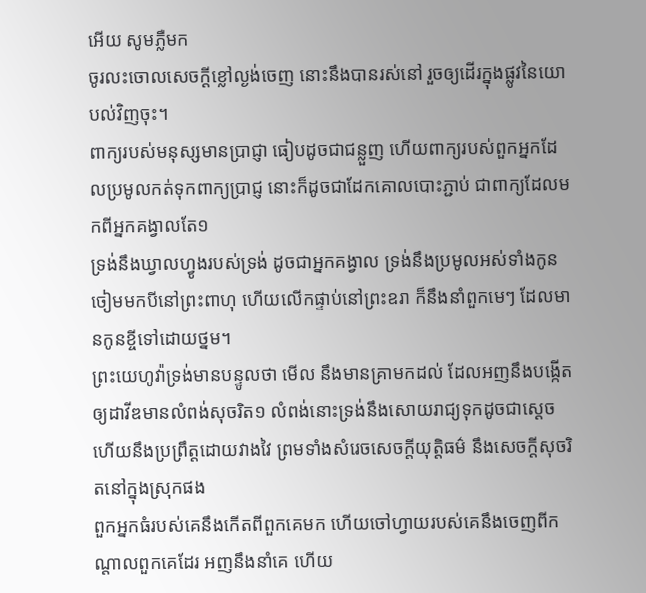អើយ សូមភ្លឺមក
ចូរលះចោលសេចក្ដីខ្លៅល្ងង់ចេញ នោះនឹងបានរស់នៅ រួចឲ្យដើរក្នុងផ្លូវនៃយោបល់វិញចុះ។
ពាក្យរបស់មនុស្សមានប្រាជ្ញា ធៀបដូចជាជន្លួញ ហើយពាក្យរបស់ពួកអ្នកដែលប្រមូលកត់ទុកពាក្យប្រាជ្ញ នោះក៏ដូចជាដែកគោលបោះភ្ជាប់ ជាពាក្យដែលមកពីអ្នកគង្វាលតែ១
ទ្រង់នឹងឃ្វាលហ្វូងរបស់ទ្រង់ ដូចជាអ្នកគង្វាល ទ្រង់នឹងប្រមូលអស់ទាំងកូនចៀមមកបីនៅព្រះពាហុ ហើយលើកផ្ទាប់នៅព្រះឧរា ក៏នឹងនាំពួកមេៗ ដែលមានកូនខ្ចីទៅដោយថ្នម។
ព្រះយេហូវ៉ាទ្រង់មានបន្ទូលថា មើល នឹងមានគ្រាមកដល់ ដែលអញនឹងបង្កើតឲ្យដាវីឌមានលំពង់សុចរិត១ លំពង់នោះទ្រង់នឹងសោយរាជ្យទុកដូចជាស្តេច ហើយនឹងប្រព្រឹត្តដោយវាងវៃ ព្រមទាំងសំរេចសេចក្ដីយុត្តិធម៌ នឹងសេចក្ដីសុចរិតនៅក្នុងស្រុកផង
ពួកអ្នកធំរបស់គេនឹងកើតពីពួកគេមក ហើយចៅហ្វាយរបស់គេនឹងចេញពីកណ្តាលពួកគេដែរ អញនឹងនាំគេ ហើយ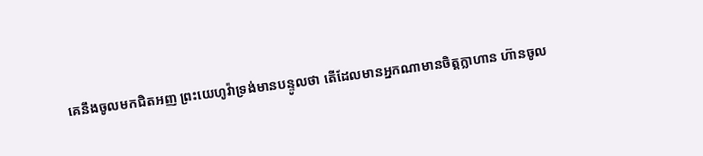គេនឹងចូលមកជិតអញ ព្រះយេហូវ៉ាទ្រង់មានបន្ទូលថា តើដែលមានអ្នកណាមានចិត្តក្លាហាន ហ៊ានចូល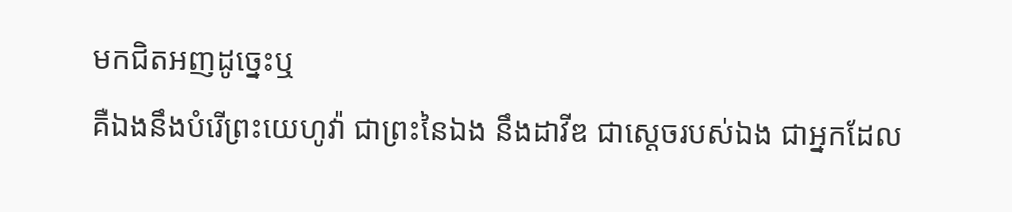មកជិតអញដូច្នេះឬ
គឺឯងនឹងបំរើព្រះយេហូវ៉ា ជាព្រះនៃឯង នឹងដាវីឌ ជាស្តេចរបស់ឯង ជាអ្នកដែល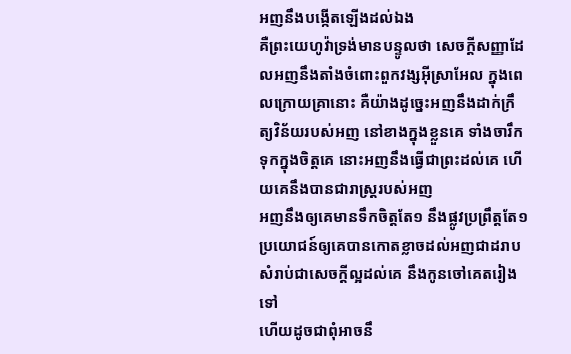អញនឹងបង្កើតឡើងដល់ឯង
គឺព្រះយេហូវ៉ាទ្រង់មានបន្ទូលថា សេចក្ដីសញ្ញាដែលអញនឹងតាំងចំពោះពួកវង្សអ៊ីស្រាអែល ក្នុងពេលក្រោយគ្រានោះ គឺយ៉ាងដូច្នេះអញនឹងដាក់ក្រឹត្យវិន័យរបស់អញ នៅខាងក្នុងខ្លួនគេ ទាំងចារឹកទុកក្នុងចិត្តគេ នោះអញនឹងធ្វើជាព្រះដល់គេ ហើយគេនឹងបានជារាស្ត្ររបស់អញ
អញនឹងឲ្យគេមានទឹកចិត្តតែ១ នឹងផ្លូវប្រព្រឹត្តតែ១ ប្រយោជន៍ឲ្យគេបានកោតខ្លាចដល់អញជាដរាប សំរាប់ជាសេចក្ដីល្អដល់គេ នឹងកូនចៅគេតរៀងទៅ
ហើយដូចជាពុំអាចនឹ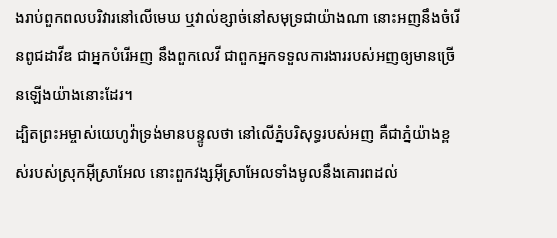ងរាប់ពួកពលបរិវារនៅលើមេឃ ឬវាល់ខ្សាច់នៅសមុទ្រជាយ៉ាងណា នោះអញនឹងចំរើនពូជដាវីឌ ជាអ្នកបំរើអញ នឹងពួកលេវី ជាពួកអ្នកទទួលការងាររបស់អញឲ្យមានច្រើនឡើងយ៉ាងនោះដែរ។
ដ្បិតព្រះអម្ចាស់យេហូវ៉ាទ្រង់មានបន្ទូលថា នៅលើភ្នំបរិសុទ្ធរបស់អញ គឺជាភ្នំយ៉ាងខ្ពស់របស់ស្រុកអ៊ីស្រាអែល នោះពួកវង្សអ៊ីស្រាអែលទាំងមូលនឹងគោរពដល់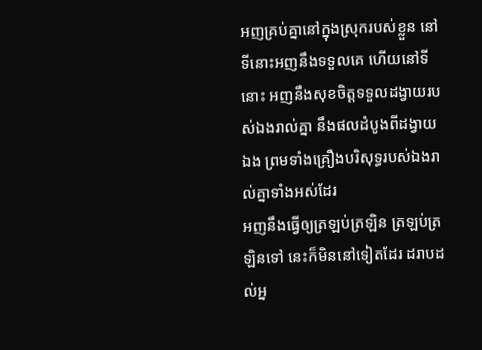អញគ្រប់គ្នានៅក្នុងស្រុករបស់ខ្លួន នៅទីនោះអញនឹងទទួលគេ ហើយនៅទីនោះ អញនឹងសុខចិត្តទទួលដង្វាយរបស់ឯងរាល់គ្នា នឹងផលដំបូងពីដង្វាយឯង ព្រមទាំងគ្រឿងបរិសុទ្ធរបស់ឯងរាល់គ្នាទាំងអស់ដែរ
អញនឹងធ្វើឲ្យត្រឡប់ត្រឡិន ត្រឡប់ត្រឡិនទៅ នេះក៏មិននៅទៀតដែរ ដរាបដល់អ្ន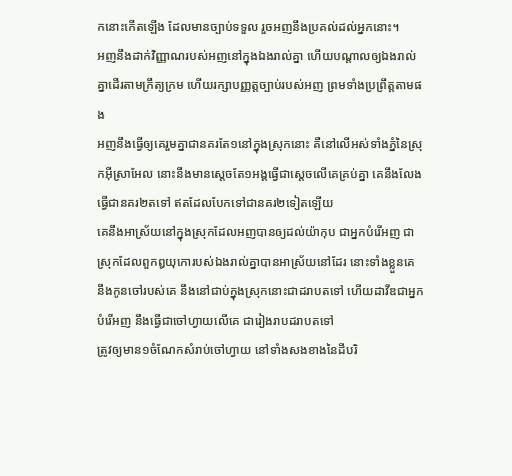កនោះកើតឡើង ដែលមានច្បាប់ទទួល រួចអញនឹងប្រគល់ដល់អ្នកនោះ។
អញនឹងដាក់វិញ្ញាណរបស់អញនៅក្នុងឯងរាល់គ្នា ហើយបណ្តាលឲ្យឯងរាល់គ្នាដើរតាមក្រឹត្យក្រម ហើយរក្សាបញ្ញត្តច្បាប់របស់អញ ព្រមទាំងប្រព្រឹត្តតាមផង
អញនឹងធ្វើឲ្យគេរួមគ្នាជានគរតែ១នៅក្នុងស្រុកនោះ គឺនៅលើអស់ទាំងភ្នំនៃស្រុកអ៊ីស្រាអែល នោះនឹងមានស្តេចតែ១អង្គធ្វើជាស្តេចលើគេគ្រប់គ្នា គេនឹងលែងធ្វើជានគរ២តទៅ ឥតដែលបែកទៅជានគរ២ទៀតឡើយ
គេនឹងអាស្រ័យនៅក្នុងស្រុកដែលអញបានឲ្យដល់យ៉ាកុប ជាអ្នកបំរើអញ ជាស្រុកដែលពួកឰយុកោរបស់ឯងរាល់គ្នាបានអាស្រ័យនៅដែរ នោះទាំងខ្លួនគេ នឹងកូនចៅរបស់គេ នឹងនៅជាប់ក្នុងស្រុកនោះជាដរាបតទៅ ហើយដាវីឌជាអ្នកបំរើអញ នឹងធ្វើជាចៅហ្វាយលើគេ ជារៀងរាបដរាបតទៅ
ត្រូវឲ្យមាន១ចំណែកសំរាប់ចៅហ្វាយ នៅទាំងសងខាងនៃដីបរិ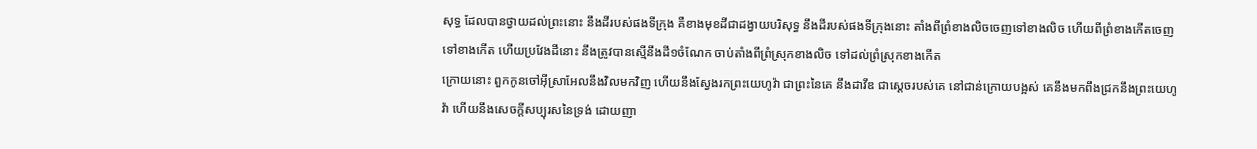សុទ្ធ ដែលបានថ្វាយដល់ព្រះនោះ នឹងដីរបស់ផងទីក្រុង គឺខាងមុខដីជាដង្វាយបរិសុទ្ធ នឹងដីរបស់ផងទីក្រុងនោះ តាំងពីព្រំខាងលិចចេញទៅខាងលិច ហើយពីព្រំខាងកើតចេញទៅខាងកើត ហើយប្រវែងដីនោះ នឹងត្រូវបានស្មើនឹងដី១ចំណែក ចាប់តាំងពីព្រំស្រុកខាងលិច ទៅដល់ព្រំស្រុកខាងកើត
ក្រោយនោះ ពួកកូនចៅអ៊ីស្រាអែលនឹងវិលមកវិញ ហើយនឹងស្វែងរកព្រះយេហូវ៉ា ជាព្រះនៃគេ នឹងដាវីឌ ជាស្តេចរបស់គេ នៅជាន់ក្រោយបង្អស់ គេនឹងមកពឹងជ្រកនឹងព្រះយេហូវ៉ា ហើយនឹងសេចក្ដីសប្បុរសនៃទ្រង់ ដោយញា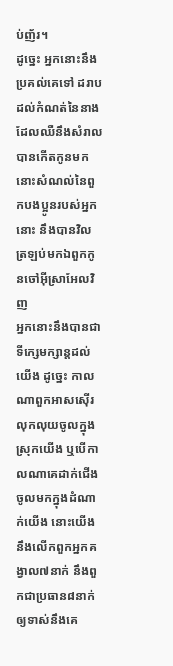ប់ញ័រ។
ដូច្នេះ អ្នកនោះនឹងប្រគល់គេទៅ ដរាបដល់កំណត់នៃនាង ដែលឈឺនឹងសំរាល បានកើតកូនមក នោះសំណល់នៃពួកបងប្អូនរបស់អ្នកនោះ នឹងបានវិលត្រឡប់មកឯពួកកូនចៅអ៊ីស្រាអែលវិញ
អ្នកនោះនឹងបានជាទីក្សេមក្សាន្តដល់យើង ដូច្នេះ កាលណាពួកអាសស៊ើរលុកលុយចូលក្នុងស្រុកយើង ឬបើកាលណាគេដាក់ជើងចូលមកក្នុងដំណាក់យើង នោះយើងនឹងលើកពួកអ្នកគង្វាល៧នាក់ នឹងពួកជាប្រធាន៨នាក់ឲ្យទាស់នឹងគេ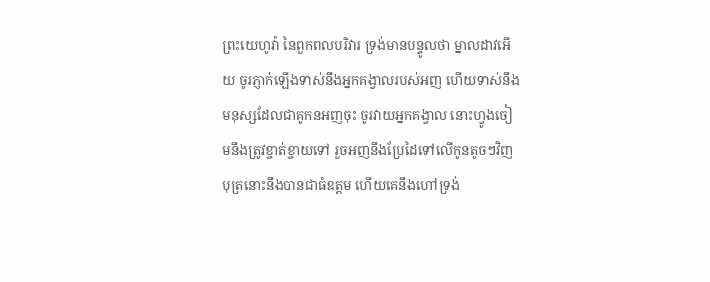ព្រះយេហូវ៉ា នៃពួកពលបរិវារ ទ្រង់មានបន្ទូលថា ម្នាលដាវអើយ ចូរភ្ញាក់ឡើងទាស់នឹងអ្នកគង្វាលរបស់អញ ហើយទាស់នឹងមនុស្សដែលជាគូកនអញចុះ ចូរវាយអ្នកគង្វាល នោះហ្វូងចៀមនឹងត្រូវខ្ចាត់ខ្ចាយទៅ រួចអញនឹងប្រែដៃទៅលើកូនតូចៗវិញ
បុត្រនោះនឹងបានជាធំឧត្តម ហើយគេនឹងហៅទ្រង់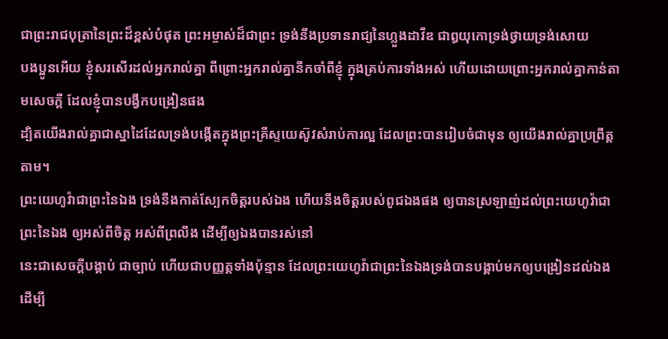ជាព្រះរាជបុត្រានៃព្រះដ៏ខ្ពស់បំផុត ព្រះអម្ចាស់ដ៏ជាព្រះ ទ្រង់នឹងប្រទានរាជ្យនៃហ្លួងដាវីឌ ជាឰយុកោទ្រង់ថ្វាយទ្រង់សោយ
បងប្អូនអើយ ខ្ញុំសរសើរដល់អ្នករាល់គ្នា ពីព្រោះអ្នករាល់គ្នានឹកចាំពីខ្ញុំ ក្នុងគ្រប់ការទាំងអស់ ហើយដោយព្រោះអ្នករាល់គ្នាកាន់តាមសេចក្ដី ដែលខ្ញុំបានបង្វឹកបង្រៀនផង
ដ្បិតយើងរាល់គ្នាជាស្នាដៃដែលទ្រង់បង្កើតក្នុងព្រះគ្រីស្ទយេស៊ូវសំរាប់ការល្អ ដែលព្រះបានរៀបចំជាមុន ឲ្យយើងរាល់គ្នាប្រព្រឹត្តតាម។
ព្រះយេហូវ៉ាជាព្រះនៃឯង ទ្រង់នឹងកាត់ស្បែកចិត្តរបស់ឯង ហើយនឹងចិត្តរបស់ពូជឯងផង ឲ្យបានស្រឡាញ់ដល់ព្រះយេហូវ៉ាជាព្រះនៃឯង ឲ្យអស់ពីចិត្ត អស់ពីព្រលឹង ដើម្បីឲ្យឯងបានរស់នៅ
នេះជាសេចក្ដីបង្គាប់ ជាច្បាប់ ហើយជាបញ្ញត្តទាំងប៉ុន្មាន ដែលព្រះយេហូវ៉ាជាព្រះនៃឯងទ្រង់បានបង្គាប់មកឲ្យបង្រៀនដល់ឯង ដើម្បី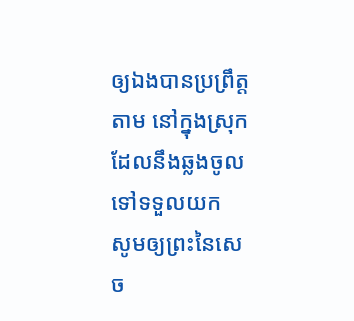ឲ្យឯងបានប្រព្រឹត្តតាម នៅក្នុងស្រុកដែលនឹងឆ្លងចូលទៅទទួលយក
សូមឲ្យព្រះនៃសេច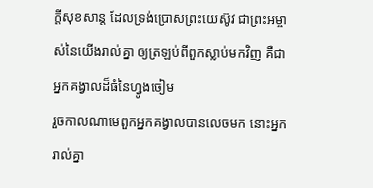ក្ដីសុខសាន្ត ដែលទ្រង់ប្រោសព្រះយេស៊ូវ ជាព្រះអម្ចាស់នៃយើងរាល់គ្នា ឲ្យត្រឡប់ពីពួកស្លាប់មកវិញ គឺជាអ្នកគង្វាលដ៏ធំនៃហ្វូងចៀម
រួចកាលណាមេពួកអ្នកគង្វាលបានលេចមក នោះអ្នករាល់គ្នា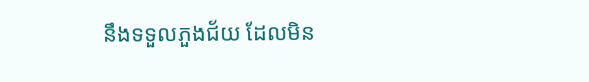នឹងទទួលភួងជ័យ ដែលមិន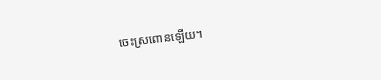ចេះស្រពោនឡើយ។